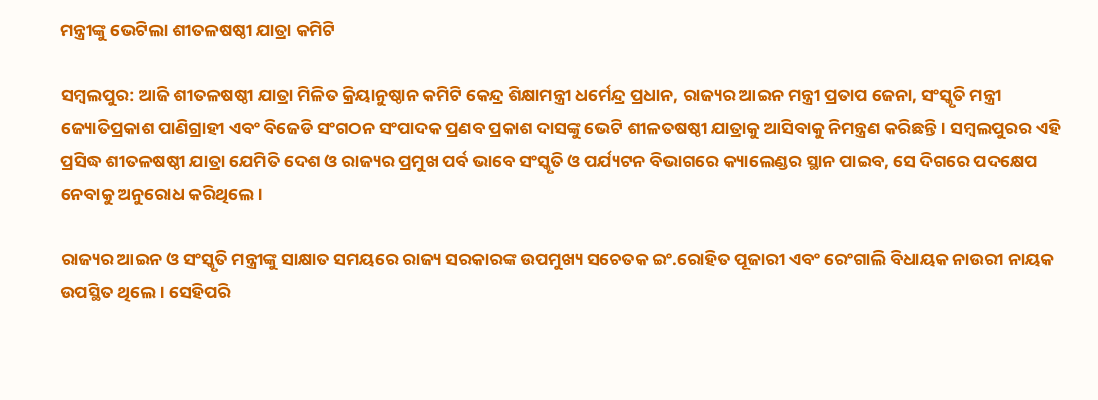ମନ୍ତ୍ରୀଙ୍କୁ ଭେଟିଲା ଶୀତଳଷଷ୍ଠୀ ଯାତ୍ରା କମିଟି

ସମ୍ବଲପୁର: ଆଜି ଶୀତଳଷଷ୍ଠୀ ଯାତ୍ରା ମିଳିତ କ୍ରିୟାନୁଷ୍ଠାନ କମିଟି କେନ୍ଦ୍ର ଶିକ୍ଷାମନ୍ତ୍ରୀ ଧର୍ମେନ୍ଦ୍ର ପ୍ରଧାନ, ରାଜ୍ୟର ଆଇନ ମନ୍ତ୍ରୀ ପ୍ରତାପ ଜେନା, ସଂସ୍କୃତି ମନ୍ତ୍ରୀ ଜ୍ୟୋତିପ୍ରକାଶ ପାଣିଗ୍ରାହୀ ଏବଂ ବିଜେଡି ସଂଗଠନ ସଂପାଦକ ପ୍ରଣବ ପ୍ରକାଶ ଦାସଙ୍କୁ ଭେଟି ଶୀଳତଷଷ୍ଠୀ ଯାତ୍ରାକୁ ଆସିବାକୁ ନିମନ୍ତ୍ରଣ କରିଛନ୍ତି। ସମ୍ବଲପୁରର ଏହି ପ୍ରସିଦ୍ଧ ଶୀତଳଷଷ୍ଠୀ ଯାତ୍ରା ‌ଯେମିତି ଦେଶ ଓ ରାଜ୍ୟର ପ୍ରମୁଖ ପର୍ବ ଭାବେ ସଂସ୍କୃତି ଓ ପର୍ଯ୍ୟଟନ ବିଭାଗରେ କ୍ୟାଲେଣ୍ଡର ସ୍ଥାନ ପାଇବ, ସେ ଦିଗରେ ପ‌ଦକ୍ଷେପ ନେବାକୁ ଅନୁରୋଧ କରିଥିଲେ।

ରାଜ୍ୟର ଆଇନ ଓ ସଂସ୍କୃତି ମନ୍ତ୍ରୀଙ୍କୁ ସାକ୍ଷାତ ସମୟରେ ରାଜ୍ୟ ସରକାରଙ୍କ ଉପମୁଖ୍ୟ ସଚେତକ ଇଂ.ରୋହିତ ପୂଜାରୀ ଏବଂ ରେଂଗାଲି ବିଧାୟକ ନାଉରୀ ନାୟକ ଉପସ୍ଥିତ ଥିଲେ। ସେହିପରି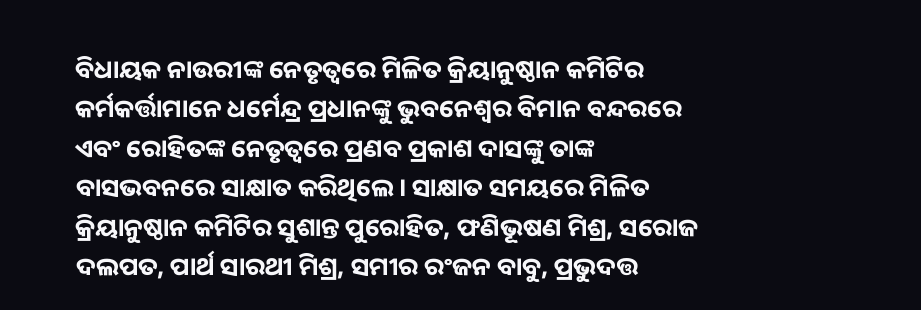ବିଧାୟକ ନାଉରୀଙ୍କ ନେତୃତ୍ବରେ ମିଳିତ କ୍ରିୟାନୁଷ୍ଠାନ କମିଟିର କର୍ମକର୍ତ୍ତାମାନେ ଧର୍ମେନ୍ଦ୍ର ପ୍ରଧାନଙ୍କୁ ଭୁବ‌ନେଶ୍ବର ବିମାନ ବନ୍ଦରରେ ଏବଂ ରୋହିତଙ୍କ ନେତୃତ୍ବରେ ପ୍ରଣବ ପ୍ରକାଶ ଦାସଙ୍କୁ ତାଙ୍କ ବାସଭବନରେ ସାକ୍ଷାତ କରିଥିଲେ। ସାକ୍ଷାତ ସମୟରେ ମିଳିତ କ୍ରିୟାନୁଷ୍ଠାନ କମିଟିର ସୁଶାନ୍ତ ପୁରୋହିତ, ଫଣିଭୂଷଣ ମିଶ୍ର, ସରୋଜ ଦଲପତ, ପାର୍ଥ ସାରଥୀ ମିଶ୍ର, ସମୀର ରଂଜନ ବାବୁ, ପ୍ରଭୁଦତ୍ତ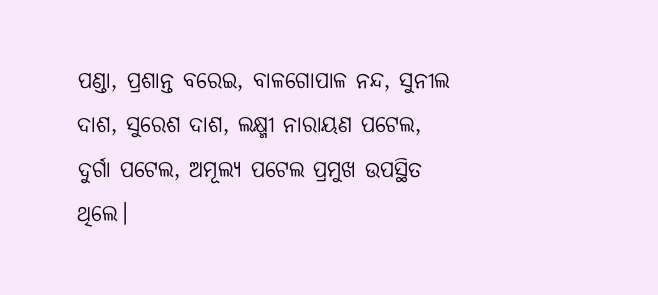ପଣ୍ଡା, ପ୍ରଶାନ୍ତ ବରେଇ, ବାଳଗୋପାଳ ନନ୍ଦ, ସୁନୀଲ ଦାଶ, ସୁରେଶ ଦାଶ, ଲକ୍ଷ୍ମୀ ନାରାୟଣ ପଟେଲ, ଦୁର୍ଗା ପଟେଲ, ଅମୂଲ୍ୟ ପଟେଲ ପ୍ରମୁଖ ଉପସ୍ଥିତ ଥିଲେ।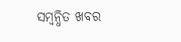ସମ୍ବନ୍ଧିତ ଖବର